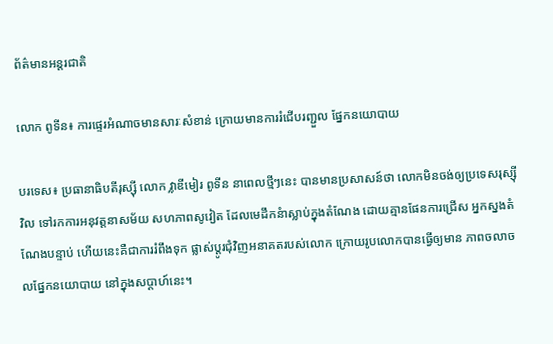ព័ត៌មានអន្តរជាតិ

លោក ពូទីន៖ ការផ្ទេរអំណាចមានសារៈសំខាន់ ក្រោយមានការរំជើបរញ្ជួល ផ្នែកនយោបាយ

បរទេស៖ ប្រធានាធិបតីរុស្ស៊ី លោក វ្លាឌីមៀរ ពូទីន នាពេលថ្មីៗនេះ បានមានប្រសាសន៍ថា លោកមិនចង់ឲ្យប្រទេសរុស្ស៊ីវិល ទៅរកការអនុវត្តនាសម័យ សហភាពសូវៀត ដែលមេដឹកនំាស្លាប់ក្នុងតំណែង ដោយគ្មានផែនការជ្រើស អ្នកស្នងតំណែងបន្ទាប់ ហើយនេះគឺជាការរំពឹងទុក ផ្លាស់ប្តូរជុំវិញអនាគតរបស់លោក ក្រោយរូបលោកបានធ្វើឲ្យមាន ភាពចលាចលផ្នែកនយោបាយ នៅក្នុងសប្ដាហ៍នេះ។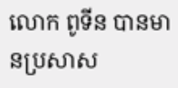លោក ពូទីន បានមានប្រសាស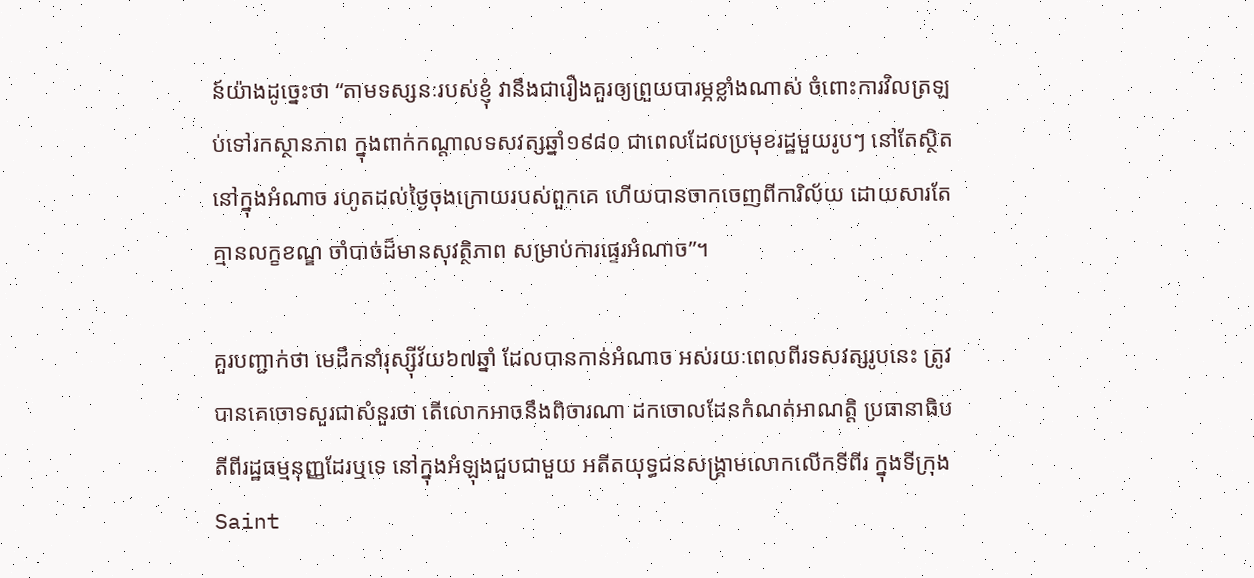ន៍យ៉ាងដូច្នេះថា “តាមទស្សនៈរបស់ខ្ញុំ វានឹងជារឿងគួរឲ្យព្រួយបារម្ភខ្លាំងណាស់ ចំពោះការវិលត្រឡប់ទៅរកស្ថានភាព ក្នុងពាក់កណ្ដាលទសវត្សឆ្នាំ១៩៨០ ជាពេលដែលប្រមុខរដ្ឋមួយរូបៗ នៅតែស្ថិតនៅក្នុងអំណាច រហូតដល់ថ្ងៃចុងក្រោយរបស់ពួកគេ ហើយបានចាកចេញពីការិល័យ ដោយសារតែគ្មានលក្ខខណ្ឌ ចាំបាច់ដ៏មានសុវត្ថិភាព សម្រាប់ការផ្ទេរអំណាច”។

គួរបញ្ជាក់ថា មេដឹកនាំរុស្ស៊ីវ័យ៦៧ឆ្នាំ ដែលបានកាន់អំណាច អស់រយៈពេលពីរទសវត្សរូបនេះ ត្រូវបានគេចោទសួរជាសំនួរថា តើលោកអាចនឹងពិចារណា ដកចោលដែនកំណត់អាណត្តិ ប្រធានាធិបតីពីរដ្ឋធម្មនុញ្ញដែរឬទេ នៅក្នុងអំឡុងជួបជាមួយ អតីតយុទ្ធជនសង្គ្រាមលោកលើកទីពីរ ក្នុងទីក្រុង Saint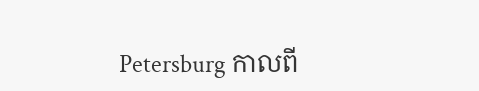Petersburg កាលពី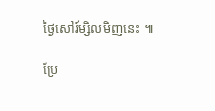ថ្ងៃសៅរ៍ម្សិលមិញនេះ ៕

ប្រែ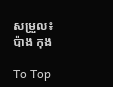សម្រួល៖ ប៉ាង កុង

To Top